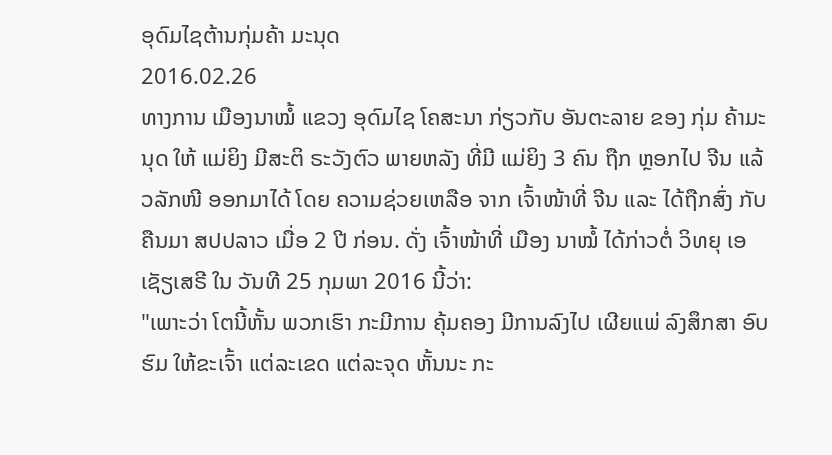ອຸດົມໄຊຕ້ານກຸ່ມຄ້າ ມະນຸດ
2016.02.26
ທາງການ ເມືອງນາໝໍ້ ແຂວງ ອຸດົມໄຊ ໂຄສະນາ ກ່ຽວກັບ ອັນຕະລາຍ ຂອງ ກຸ່ມ ຄ້າມະນຸດ ໃຫ້ ແມ່ຍິງ ມີສະຕິ ຣະວັງຕົວ ພາຍຫລັງ ທີ່ມີ ແມ່ຍິງ 3 ຄົນ ຖືກ ຫຼອກໄປ ຈີນ ແລ້ວລັກໜີ ອອກມາໄດ້ ໂດຍ ຄວາມຊ່ວຍເຫລືອ ຈາກ ເຈົ້າໜ້າທີ່ ຈີນ ແລະ ໄດ້ຖືກສົ່ງ ກັບຄືນມາ ສປປລາວ ເມື່ອ 2 ປີ ກ່ອນ. ດັ່ງ ເຈົ້າໜ້າທີ່ ເມືອງ ນາໝໍ້ ໄດ້ກ່າວຕໍ່ ວິທຍຸ ເອເຊັຽເສຣີ ໃນ ວັນທີ 25 ກຸມພາ 2016 ນີ້ວ່າ:
"ເພາະວ່າ ໂຕນີ້ຫັ້ນ ພວກເຮົາ ກະມີການ ຄຸ້ມຄອງ ມີການລົງໄປ ເຜີຍແພ່ ລົງສຶກສາ ອົບຮົມ ໃຫ້ຂະເຈົ້າ ແຕ່ລະເຂດ ແຕ່ລະຈຸດ ຫັ້ນນະ ກະ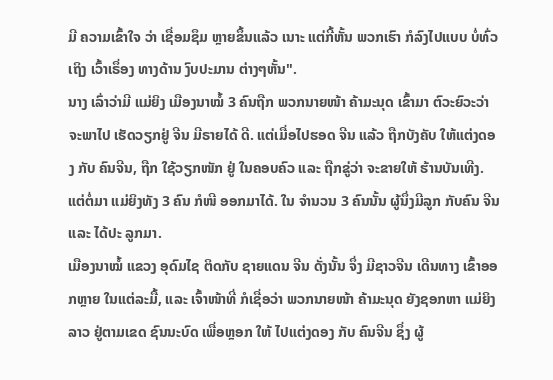ມີ ຄວາມເຂົ້າໃຈ ວ່າ ເຊື່ອມຊຶມ ຫຼາຍຂຶ້ນແລ້ວ ເນາະ ແຕ່ກີ້ຫັ້ນ ພວກເຮົາ ກໍລົງໄປແບບ ບໍ່ທົ່ວເຖິງ ເວົ້າເຣຶ່ອງ ທາງດ້ານ ງົບປະມານ ຕ່າງໆຫັ້ນ".
ນາງ ເລົ່າວ່າມີ ແມ່ຍິງ ເມືອງນາໝໍ້ 3 ຄົນຖືກ ພວກນາຍໜ້າ ຄ້າມະນຸດ ເຂົ້າມາ ຕົວະຍົວະວ່າ ຈະພາໄປ ເຮັດວຽກຢູ່ ຈີນ ມີຣາຍໄດ້ ດີ. ແຕ່ເມື່ອໄປຮອດ ຈີນ ແລ້ວ ຖືກບັງຄັບ ໃຫ້ແຕ່ງດອງ ກັບ ຄົນຈີນ, ຖືກ ໃຊ້ວຽກໜັກ ຢູ່ ໃນຄອບຄົວ ແລະ ຖືກຂູ່ວ່າ ຈະຂາຍໃຫ້ ຮ້ານບັນເທີງ. ແຕ່ຕໍ່ມາ ແມ່ຍິງທັງ 3 ຄົນ ກໍໜີ ອອກມາໄດ້. ໃນ ຈໍານວນ 3 ຄົນນັ້ນ ຜູ້ນຶ່ງມີລູກ ກັບຄົນ ຈີນ ແລະ ໄດ້ປະ ລູກມາ.
ເມືອງນາໝໍ້ ແຂວງ ອຸດົມໄຊ ຕິດກັບ ຊາຍແດນ ຈີນ ດັ່ງນັ້ນ ຈຶ່ງ ມີຊາວຈີນ ເດີນທາງ ເຂົ້າອອກຫຼາຍ ໃນແຕ່ລະມື້, ແລະ ເຈົ້າໜ້າທີ່ ກໍເຊື່ອວ່າ ພວກນາຍໜ້າ ຄ້າມະນຸດ ຍັງຊອກຫາ ແມ່ຍິງລາວ ຢູ່ຕາມເຂດ ຊົນນະບົດ ເພື່ອຫຼອກ ໃຫ້ ໄປແຕ່ງດອງ ກັບ ຄົນຈີນ ຊຶ່ງ ຜູ້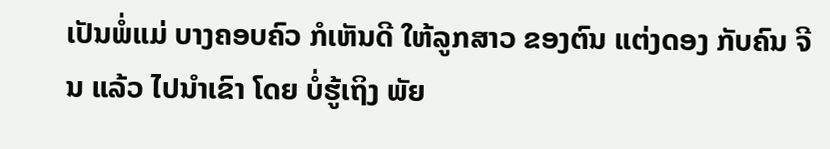ເປັນພໍ່ແມ່ ບາງຄອບຄົວ ກໍເຫັນດີ ໃຫ້ລູກສາວ ຂອງຕົນ ແຕ່ງດອງ ກັບຄົນ ຈີນ ແລ້ວ ໄປນໍາເຂົາ ໂດຍ ບໍ່ຮູ້ເຖິງ ພັຍ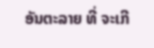ອັນຕະລາຍ ທີ່ ຈະເກີ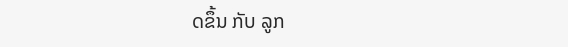ດຂຶ້ນ ກັບ ລູກ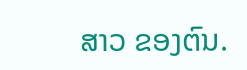ສາວ ຂອງຕົນ.